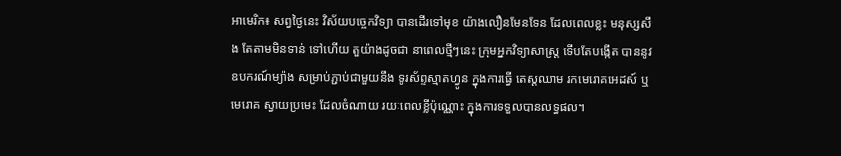អាមេរិក៖ សព្វថ្ងៃនេះ វិស័យបច្ចេកវិទ្យា បានដើរទៅមុខ យ៉ាងលឿនមែនទែន ដែលពេលខ្លះ មនុស្សសឹង តែតាមមិនទាន់ ទៅហើយ តួយ៉ាងដូចជា នាពេលថ្មីៗនេះ ក្រុមអ្នកវិទ្យាសាស្ត្រ ទើបតែបង្កើត បាននូវឧបករណ៍ម្យ៉ាង សម្រាប់ភ្ជាប់ជាមួយនឹង ទូរស័ព្ទស្មាតហ្វូន ក្នុងការធ្វើ តេស្តឈាម រកមេរោគអេដស៍ ឬ មេរោគ ស្វាយប្រមេះ ដែលចំណាយ រយៈពេលខ្លីប៉ុណ្ណោះ ក្នុងការទទួលបានលទ្ធផល។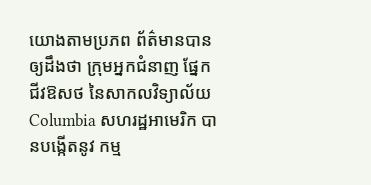យោងតាមប្រភព ព័ត៌មានបាន ឲ្យដឹងថា ក្រុមអ្នកជំនាញ ផ្នែកជីវឱសថ នៃសាកលវិទ្យាល័យ Columbia សហរដ្ឋអាមេរិក បានបង្កើតនូវ កម្ម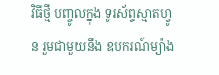វិធីថ្មី បញ្ចូលក្នុង ទូរស័ព្ទស្មាតហ្វូន រួមជាមួយនឹង ឧបករណ៍ម្យ៉ាង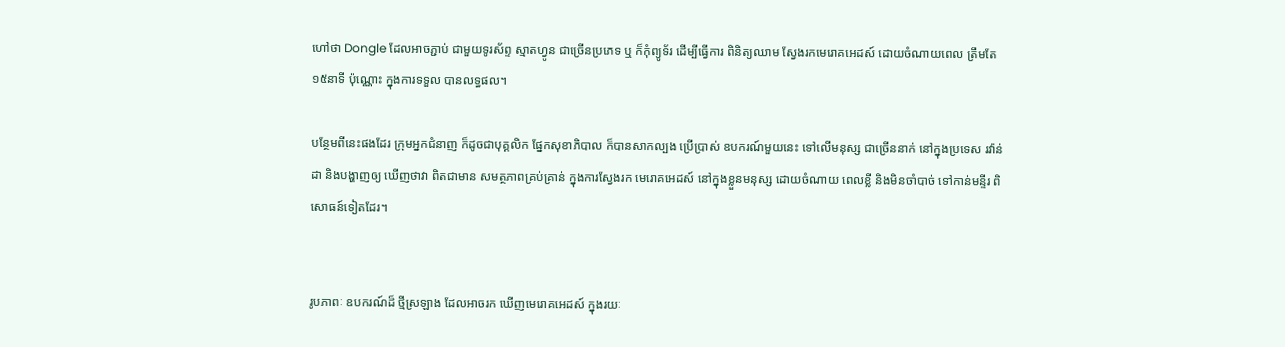ហៅថា Dongle ដែលអាចភ្ជាប់ ជាមួយទូរស័ព្ទ ស្មាតហ្វូន ជាច្រើនប្រភេទ ឬ ក៏កុំព្យូទ័រ ដើម្បីធ្វើការ ពិនិត្យឈាម ស្វែងរកមេរោគអេដស៍ ដោយចំណាយពេល ត្រឹមតែ១៥នាទី ប៉ុណ្ណោះ ក្នុងការទទួល បានលទ្ធផល។

បន្ថែមពីនេះផងដែរ ក្រុមអ្នកជំនាញ ក៏ដូចជាបុគ្គលិក ផ្នែកសុខាភិបាល ក៏បានសាកល្បង ប្រើប្រាស់ ឧបករណ៍មួយនេះ ទៅលើមនុស្ស ជាច្រើននាក់ នៅក្នុងប្រទេស រវ៉ាន់ដា និងបង្ហាញឲ្យ ឃើញថាវា ពិតជាមាន សមត្ថភាពគ្រប់គ្រាន់ ក្នុងការស្វែងរក មេរោគអេដស៍ នៅក្នុងខ្លួនមនុស្ស ដោយចំណាយ ពេលខ្លី និងមិនចាំបាច់ ទៅកាន់មន្ទីរ ពិសោធន៍ទៀតដែរ។


រូបភាពៈ ឧបករណ៍ដ៏ ថ្មីស្រឡាង ដែលអាចរក ឃើញមេរោគអេដស៍ ក្នុងរយៈ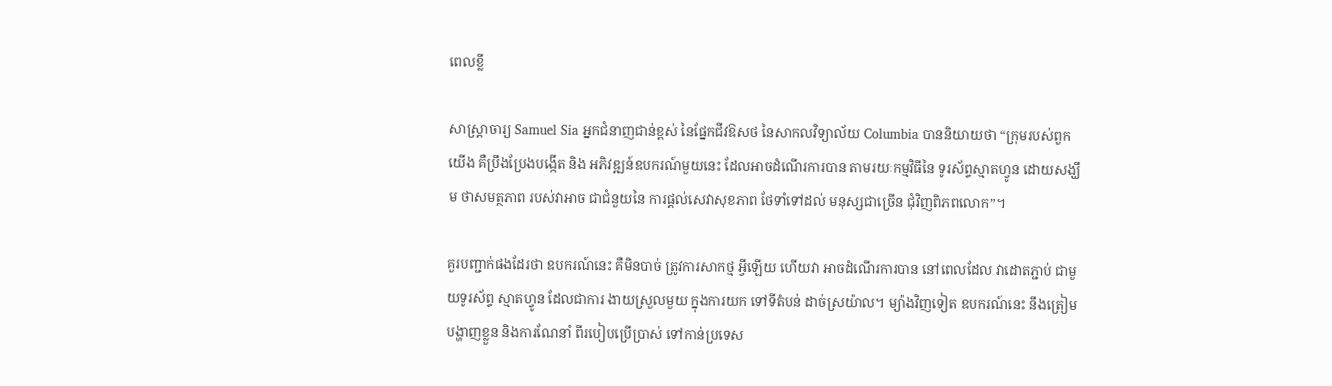ពេលខ្លី

សាស្ត្រាចារ្យ Samuel Sia អ្នកជំនាញជាន់ខ្ពស់ នៃផ្នែកជីវឱសថ នៃសាកលវិទ្យាល័យ Columbia បាននិយាយថា “ក្រុមរបស់ពួកយើង គឺប្រឹងប្រែងបង្កើត និង អភិវឌ្ឍន៍ឧបករណ៍មួយនេះ ដែលអាចដំណើរការបាន តាមរយៈកម្មវិធីនៃ ទូរស័ព្ទស្មាតហ្វូន ដោយសង្ឃឹម ថាសមត្ថភាព របស់វាអាច ជាជំនួយនៃ ការផ្តល់សេវាសុខភាព ថែទាំទៅដល់ មនុស្សជាច្រើន ជុំវិញពិភពលោក”។

គួរបញ្ជាក់ផងដែរថា ឧបករណ៍នេះ គឺមិនបាច់ ត្រូវការសាកថ្ម អ្វីឡើយ ហើយវា អាចដំណើរការបាន នៅពេលដែល វាដោតភ្ជាប់ ជាមួយទូរស័ព្ទ ស្មាតហ្វូន ដែលជាការ ងាយស្រួលមួយ ក្នុងការយក ទៅទីតំបន់ ដាច់ស្រយ៉ាល។ ម្យ៉ាងវិញទៀត ឧបករណ៍នេះ នឹងត្រៀម បង្ហាញខ្លួន និងការណែនាំ ពីរបៀបប្រើប្រាស់ ទៅកាន់ប្រទេស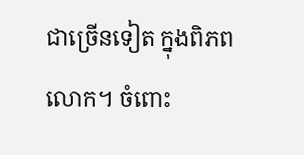ជាច្រើនទៀត ក្នុងពិភពលោក។ ចំពោះ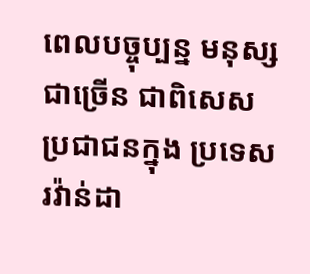ពេលបច្ចុប្បន្ន មនុស្សជាច្រើន ជាពិសេស ប្រជាជនក្នុង ប្រទេស រវ៉ាន់ដា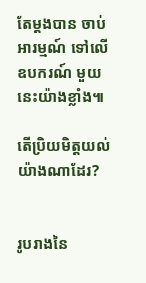តែម្តងបាន ចាប់អារម្មណ៍ ទៅលើឧបករណ៍ មួយនេះយ៉ាងខ្លាំង៕

តើប្រិយមិត្តយល់ យ៉ាងណាដែរ?


រូបរាងនៃ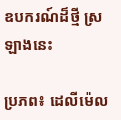ឧបករណ៍ដ៏ថ្មី ស្រឡាងនេះ

ប្រភព៖ ដេលីម៉េល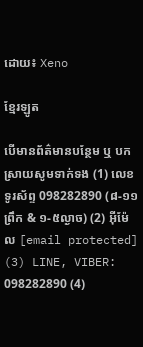ដោយ៖ Xeno

ខ្មែរឡូត

បើមានព័ត៌មានបន្ថែម ឬ បកស្រាយសូមទាក់ទង (1) លេខទូរស័ព្ទ 098282890 (៨-១១ព្រឹក & ១-៥ល្ងាច) (2) អ៊ីម៉ែល [email protected] (3) LINE, VIBER: 098282890 (4)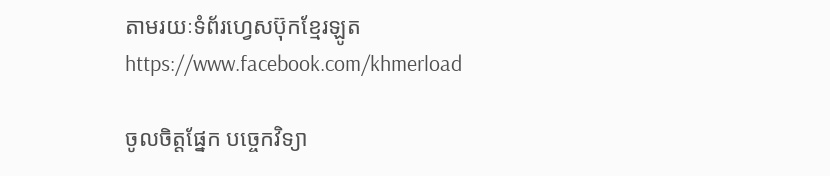តាមរយៈទំព័រហ្វេសប៊ុកខ្មែរឡូត https://www.facebook.com/khmerload

ចូលចិត្តផ្នែក បច្ចេកវិទ្យា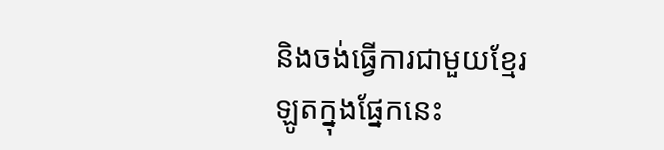និងចង់ធ្វើការជាមួយខ្មែរឡូតក្នុងផ្នែកនេះ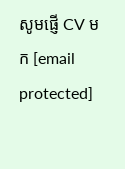សូមផ្ញើ CV មក [email protected]